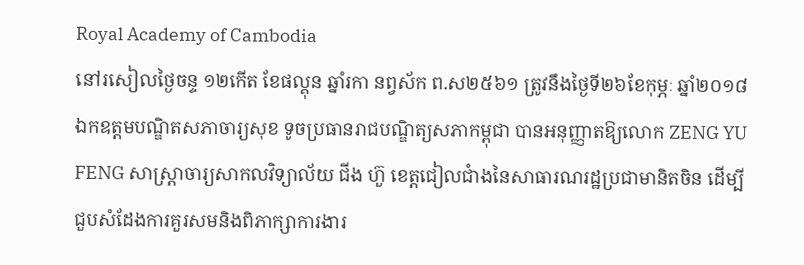Royal Academy of Cambodia
នៅរសៀលថ្ងៃចន្ទ ១២កើត ខែផល្គុន ឆ្នាំរកា នព្វស័ក ព.ស២៥៦១ ត្រូវនឹងថ្ងៃទី២៦ខែកុម្ភៈ ឆ្នាំ២០១៨ ឯកឧត្តមបណ្ឌិតសភាចារ្យសុខ ទូចប្រធានរាជបណ្ឌិត្យសភាកម្ពុជា បានអនុញ្ញាតឱ្យលោក ZENG YU FENG សាស្ត្រាចារ្យសាកលវិទ្យាល័យ ជីង ហ៊ួ ខេត្តជៀលជាំងនៃសាធារណរដ្ឋប្រជាមានិតចិន ដើម្បីជួបសំដែងការគួរសមនិងពិភាក្សាការងារ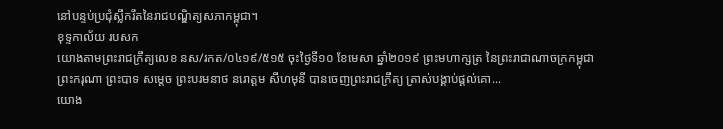នៅបន្ទប់ប្រជុំស្លឹករឹតនៃរាជបណ្ឌិត្យសភាកម្ពុជា។
ខុទ្ទកាល័យ របសក
យោងតាមព្រះរាជក្រឹត្យលេខ នស/រកត/០៤១៩/៥១៥ ចុះថ្ងៃទី១០ ខែមេសា ឆ្នាំ២០១៩ ព្រះមហាក្សត្រ នៃព្រះរាជាណាចក្រកម្ពុជា ព្រះករុណា ព្រះបាទ សម្តេច ព្រះបរមនាថ នរោត្តម សីហមុនី បានចេញព្រះរាជក្រឹត្យ ត្រាស់បង្គាប់ផ្តល់គោ...
យោង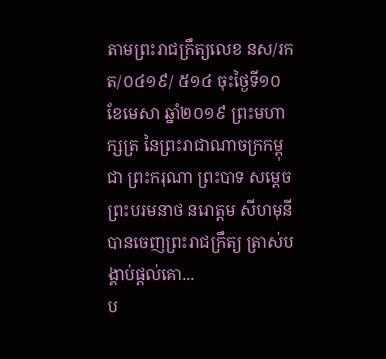តាមព្រះរាជក្រឹត្យលេខ នស/រកត/០៤១៩/ ៥១៤ ចុះថ្ងៃទី១០ ខែមេសា ឆ្នាំ២០១៩ ព្រះមហាក្សត្រ នៃព្រះរាជាណាចក្រកម្ពុជា ព្រះករុណា ព្រះបាទ សម្តេច ព្រះបរមនាថ នរោត្តម សីហមុនីបានចេញព្រះរាជក្រឹត្យ ត្រាស់បង្គាប់ផ្តល់គោ...
ប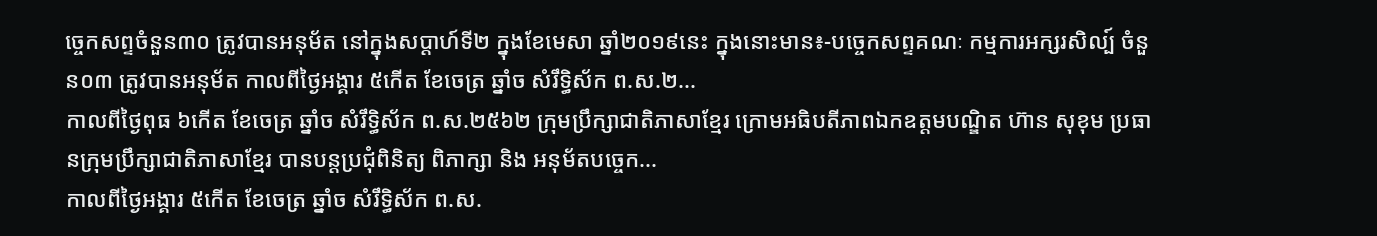ច្ចេកសព្ទចំនួន៣០ ត្រូវបានអនុម័ត នៅក្នុងសប្តាហ៍ទី២ ក្នុងខែមេសា ឆ្នាំ២០១៩នេះ ក្នុងនោះមាន៖-បច្ចេកសព្ទគណៈ កម្មការអក្សរសិល្ប៍ ចំនួន០៣ ត្រូវបានអនុម័ត កាលពីថ្ងៃអង្គារ ៥កើត ខែចេត្រ ឆ្នាំច សំរឹទ្ធិស័ក ព.ស.២...
កាលពីថ្ងៃពុធ ៦កេីត ខែចេត្រ ឆ្នាំច សំរឹទ្ធិស័ក ព.ស.២៥៦២ ក្រុមប្រឹក្សាជាតិភាសាខ្មែរ ក្រោមអធិបតីភាពឯកឧត្តមបណ្ឌិត ហ៊ាន សុខុម ប្រធានក្រុមប្រឹក្សាជាតិភាសាខ្មែរ បានបន្តប្រជុំពិនិត្យ ពិភាក្សា និង អនុម័តបច្ចេក...
កាលពីថ្ងៃអង្គារ ៥កេីត ខែចេត្រ ឆ្នាំច សំរឹទ្ធិស័ក ព.ស.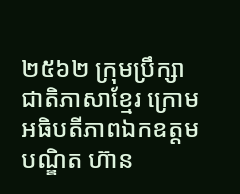២៥៦២ ក្រុមប្រឹក្សាជាតិភាសាខ្មែរ ក្រោមអធិបតីភាពឯកឧត្តមបណ្ឌិត ហ៊ាន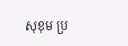សុខុម ប្រ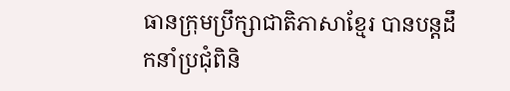ធានក្រុមប្រឹក្សាជាតិភាសាខ្មែរ បានបន្តដឹកនាំប្រជុំពិនិ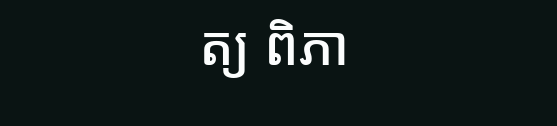ត្យ ពិភា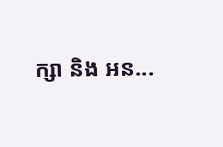ក្សា និង អន...